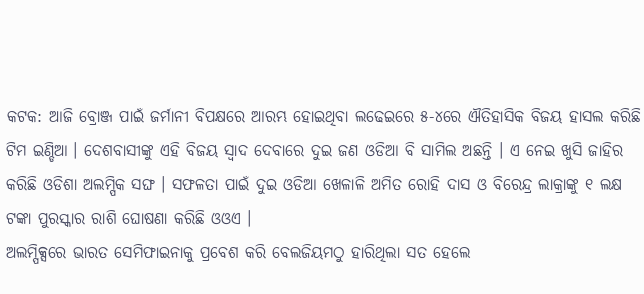କଟକ: ଆଜି ବ୍ରୋଞ୍ଜ ପାଇଁ ଜର୍ମାନୀ ବିପକ୍ଷରେ ଆରମ୍ଭ ହୋଇଥିବା ଲଢେଇରେ ୫-୪ରେ ଐତିହାସିକ ବିଜୟ ହାସଲ କରିଛି ଟିମ ଇଣ୍ଡିଆ । ଦେଶବାସୀଙ୍କୁ ଏହି ବିଜୟ ସ୍ବାଦ ଦେବାରେ ଦୁଇ ଜଣ ଓଡିଆ ବି ସାମିଲ ଅଛନ୍ତି । ଏ ନେଇ ଖୁସି ଜାହିର କରିଛି ଓଡିଶା ଅଲମ୍ପିକ ସଙ୍ଘ । ସଫଳତା ପାଇଁ ଦୁଇ ଓଡିଆ ଖେଳାଳି ଅମିତ ରୋହି ଦାସ ଓ ବିରେନ୍ଦ୍ର ଲାକ୍ରାଙ୍କୁ ୧ ଲକ୍ଷ ଟଙ୍କା ପୁରସ୍କାର ରାଶି ଘୋଷଣା କରିଛି ଓଓଏ ।
ଅଲମ୍ପିକ୍ସରେ ଭାରତ ସେମିଫାଇନାକୁ ପ୍ରବେଶ କରି ବେଲଜିୟମଠୁ ହାରିଥିଲା ସତ ହେଲେ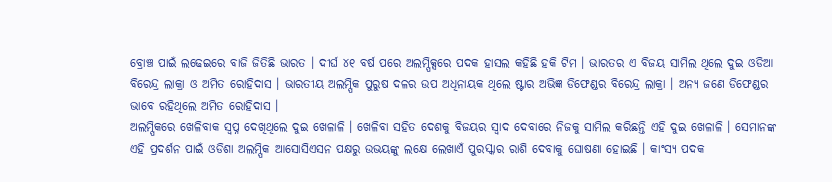ବ୍ରୋଞ୍ଚ ପାଇଁ ଲଢେଇରେ ବାଜି ଜିତିଛି ଭାରତ । ଦୀର୍ଘ ୪୧ ବର୍ଷ ପରେ ଅଲମ୍ପିକ୍ସରେ ପଦକ ହାସଲ କହିଛି ହକି ଟିମ । ଭାରତର ଏ ବିଜୟ ସାମିଲ ଥିଲେ ଦୁଇ ଓଡିଆ ବିରେନ୍ଦ୍ର ଲାକ୍ରା ଓ ଅମିତ ରୋହିଦାସ । ଭାରତୀୟ ଅଲମ୍ପିକ ପୁରୁଷ ଦଳର ଉପ ଅଧିନାୟକ ଥିଲେ ଷ୍ଟାର ଅଭିଜ୍ଞ ଡିଫେଣ୍ଡର ବିରେନ୍ଦ୍ର ଲାକ୍ରା । ଅନ୍ୟ ଜଣେ ଡିଫେଣ୍ଡର ଭାବେ ରହିଥିଲେ ଅମିତ ରୋହିଦାସ ।
ଅଲମ୍ପିକରେ ଖେଳିବାକ ସ୍ବପ୍ନ ଦେଖିଥିଲେ ଦୁଇ ଖେଳାଳି । ଖେଳିବା ସହିତ ଦେଶକୁ ବିଜୟର ସ୍ବାଦ ଦେବାରେ ନିଜକୁ ସାମିଲ କରିଛନ୍ତି ଏହି ଦୁଇ ଖେଳାଳି । ସେମାନଙ୍କ ଏହି ପ୍ରଦର୍ଶନ ପାଇଁ ଓଡିଶା ଅଲମ୍ପିକ ଆସୋସିଏସନ ପକ୍ଷରୁ ଉଭୟଙ୍କୁ ଲକ୍ଷେ ଲେଖାଏଁ ପୁରସ୍କାର ରାଶି ଦେବାକୁ ଘୋଷଣା ହୋଇଛି । କାଂସ୍ୟ ପଦକ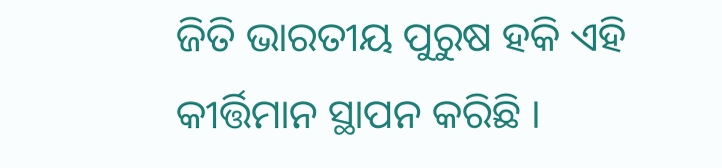ଜିତି ଭାରତୀୟ ପୁରୁଷ ହକି ଏହି କୀର୍ତ୍ତିମାନ ସ୍ଥାପନ କରିଛି ।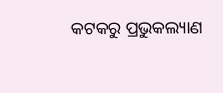କଟକରୁ ପ୍ରଭୁକଲ୍ୟାଣ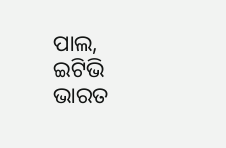ପାଲ, ଇଟିଭି ଭାରତ